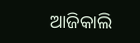ଆଜିକାଲି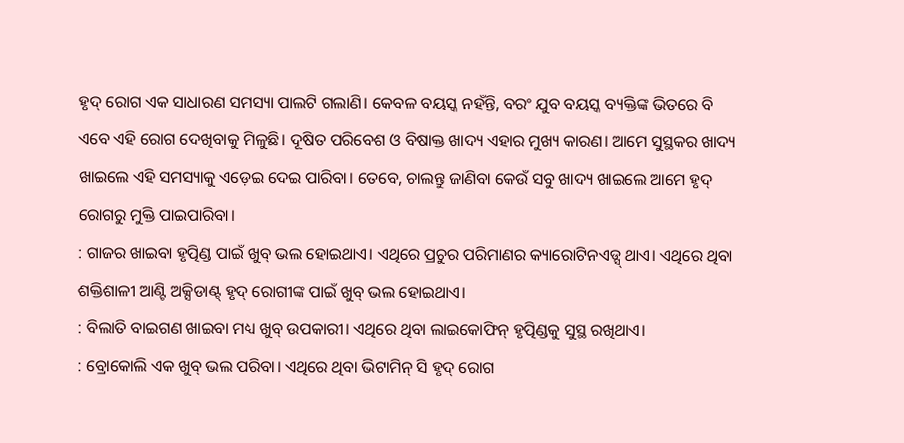ହୃଦ୍ ରୋଗ ଏକ ସାଧାରଣ ସମସ୍ୟା ପାଲଟି ଗଲାଣି। କେବଳ ବୟସ୍କ ନହଁନ୍ତି, ବରଂ ଯୁବ ବୟସ୍କ ବ୍ୟକ୍ତିଙ୍କ ଭିତରେ ବି ଏବେ ଏହି ରୋଗ ଦେଖିବାକୁ ମିଳୁଛି। ଦୂଷିତ ପରିବେଶ ଓ ବିଷାକ୍ତ ଖାଦ୍ୟ ଏହାର ମୁଖ୍ୟ କାରଣ। ଆମେ ସୁସ୍ଥକର ଖାଦ୍ୟ ଖାଇଲେ ଏହି ସମସ୍ୟାକୁ ଏଡ଼େଇ ଦେଇ ପାରିବା। ତେବେ, ଚାଲନ୍ତୁ ଜାଣିବା କେଉଁ ସବୁ ଖାଦ୍ୟ ଖାଇଲେ ଆମେ ହୃଦ୍ ରୋଗରୁ ମୁକ୍ତି ପାଇପାରିବା।
: ଗାଜର ଖାଇବା ହୃତ୍ପିଣ୍ଡ ପାଇଁ ଖୁବ୍ ଭଲ ହୋଇଥାଏ। ଏଥିରେ ପ୍ରଚୁର ପରିମାଣର କ୍ୟାରୋଟିନଏଡ୍ସ୍ ଥାଏ। ଏଥିରେ ଥିବା ଶକ୍ତିଶାଳୀ ଆଣ୍ଟି ଅକ୍ସିଡାଣ୍ଟ୍ ହୃଦ୍ ରୋଗୀଙ୍କ ପାଇଁ ଖୁବ୍ ଭଲ ହୋଇଥାଏ।
: ବିଲାତି ବାଇଗଣ ଖାଇବା ମଧ୍ୟ ଖୁବ୍ ଉପକାରୀ। ଏଥିରେ ଥିବା ଲାଇକୋଫିନ୍ ହୃତ୍ପିଣ୍ଡକୁ ସୁସ୍ଥ ରଖିଥାଏ।
: ବ୍ରୋକୋଲି ଏକ ଖୁବ୍ ଭଲ ପରିବା। ଏଥିରେ ଥିବା ଭିଟାମିନ୍ ସି ହୃଦ୍ ରୋଗ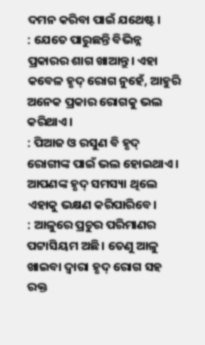ଦମନ କରିବା ପାଇଁ ଯଥେଷ୍ଟ।
: ଯେତେ ପାରୁଛନ୍ତି ବିଭିନ୍ନ ପ୍ରକାରର ଶାଗ ଖାଆନ୍ତୁ। ଏହା କବେଳ ହୃଦ୍ ରୋଗ ନୁହେଁ, ଆହୁରି ଅନେକ ପ୍ରକାର ରୋଗକୁ ଭଲ କରିଥାଏ।
: ପିଆଜ ଓ ରସୁଣ ବି ହୃଦ୍ ରୋଗୀଙ୍କ ପାଇଁ ଭଲ ହୋଇଥାଏ। ଆପଣଙ୍କ ହୃଦ୍ ସମସ୍ୟା ଥିଲେ ଏହାକୁ ଭକ୍ଷଣ କରିପାରିବେ।
: ଆଳୁରେ ପ୍ରଚୁର ପରିମାଣର ପଟ୍ଟାସିୟମ ଅଛି। ତେଣୁ ଆଳୁ ଖାଇବା ଦ୍ବାରା ହୃଦ୍ ରୋଗ ସହ ରକ୍ତ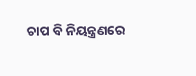ଚାପ ବି ନିୟନ୍ତ୍ରଣରେ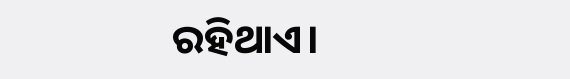ରହିଥାଏ।